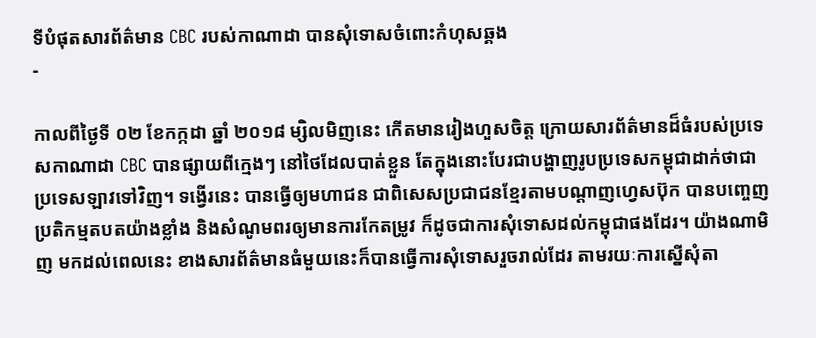ទីបំផុតសារព័ត៌មាន CBC របស់កាណាដា បានសុំទោសចំពោះកំហុសឆ្គង
-

កាលពីថ្ងៃទី ០២ ខែកក្កដា ឆ្នាំ ២០១៨ ម្សិលមិញនេះ កើតមានរៀងហួសចិត្ត ក្រោយសារព័ត៌មានដ៏ធំរបស់ប្រទេសកាណាដា CBC បានផ្សាយពីក្មេងៗ នៅថៃដែលបាត់ខ្លួន តែក្នុងនោះបែរជាបង្ហាញរូបប្រទេសកម្ពុជាដាក់ថាជាប្រទេសឡាវទៅវិញ។ ទង្វើរនេះ បានធ្វើឲ្យមហាជន ជាពិសេសប្រជាជនខ្មែរតាមបណ្ដាញហ្វេសប៊ុក បានបញ្ចេញប្រតិកម្មតបតយ៉ាងខ្លាំង និងសំណូមពរឲ្យមានការកែតម្រូវ ក៏ដូចជាការសុំទោសដល់កម្ពុជាផងដែរ។ យ៉ាងណាមិញ មកដល់ពេលនេះ ខាងសារព័ត៌មានធំមួយនេះក៏បានធ្វើការសុំទោសរួចរាល់ដែរ តាមរយៈការស្នើសុំតា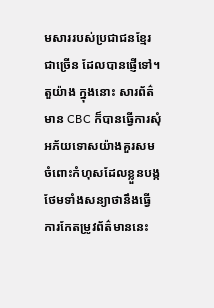មសាររបស់ប្រជាជនខ្មែរជាច្រើន ដែលបានផ្ញើទៅ។ តួយ៉ាង ក្នុងនោះ សារព័ត៌មាន CBC ក៏បានធ្វើការសុំអភ័យទោសយ៉ាងគួរសមចំពោះកំហុសដែលខ្លួនបង្ក ថែមទាំងសន្យាថានឹងធ្វើការកែតម្រូវព័ត៌មាននេះ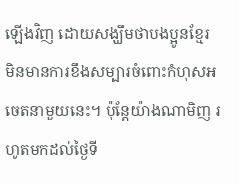ឡើងវិញ ដោយសង្ឃឹមថាបងប្អូនខ្មែរ មិនមានការខឹងសម្បារចំពោះកំហុសអចេតនាមួយនេះ។ ប៉ុន្តែយ៉ាងណាមិញ រហូតមកដល់ថ្ងៃទី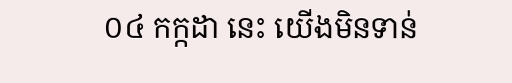០៤ កក្កដា នេះ យើងមិនទាន់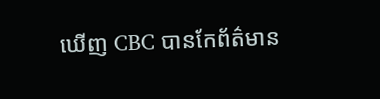ឃើញ CBC បានកែព័ត៌មាន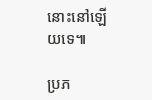នោះនៅឡើយទេ៕

ប្រភ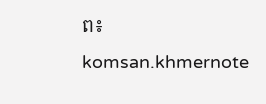ព៖ komsan.khmernote